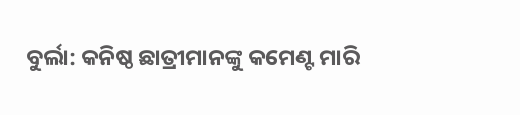ବୁର୍ଲା: କନିଷ୍ଠ ଛାତ୍ରୀମାନଙ୍କୁ କମେଣ୍ଟ ମାରି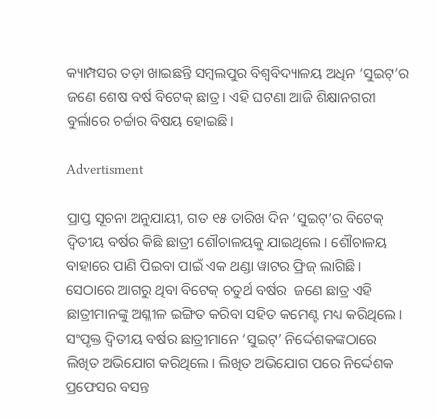କ୍ୟାମ୍ପସର ତଡ଼ା ଖାଇଛନ୍ତି ସମ୍ବଲପୁର ବିଶ୍ବବିଦ୍ୟାଳୟ ଅଧିନ ‘ସୁଇଟ୍’ର ଜଣେ ଶେଷ ବର୍ଷ ବିଟେକ୍‌ ଛାତ୍ର। ଏହି ଘଟଣା ଆଜି ଶିକ୍ଷାନଗରୀ ବୁର୍ଲାରେ ଚର୍ଚ୍ଚାର ବିଷୟ ହୋଇଛି।

Advertisment

ପ୍ରାପ୍ତ ସୂଚନା ଅନୁଯାୟୀ, ଗତ ୧୫ ତାରିଖ ଦିନ ‘ସୁଇଟ୍‌’ର ବିଟେକ୍ ଦ୍ଵିତୀୟ ବର୍ଷର କିଛି ଛାତ୍ରୀ ଶୌଚାଳୟକୁ ଯାଇଥିଲେ। ଶୌଚାଳୟ ବାହାରେ ପାଣି ପିଇବା ପାଇଁ ଏକ ଥଣ୍ଡା ୱାଟର ଫ୍ରିଜ୍ ଲାଗିଛି। ସେଠାରେ ଆଗରୁ ଥିବା ବିଟେକ୍ ଚତୁର୍ଥ ବର୍ଷର  ଜଣେ ଛାତ୍ର ଏହି ଛାତ୍ରୀମାନଙ୍କୁ ଅଶ୍ଳୀଳ ଇଙ୍ଗିତ କରିବା ସହିତ କମେଣ୍ଟ ମଧ୍ୟ କରିଥିଲେ।  ସଂପୃକ୍ତ ଦ୍ଵିତୀୟ ବର୍ଷର ଛାତ୍ରୀମାନେ ‘ସୁଇଟ୍’ ନିର୍ଦ୍ଦେଶକଙ୍କଠାରେ ଲିଖିତ ଅଭିଯୋଗ କରିଥିଲେ। ଲିଖିତ ଅଭିଯୋଗ ପରେ ନିର୍ଦ୍ଦେଶକ ପ୍ରଫେସର ବସନ୍ତ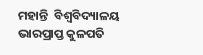ମହାନ୍ତି  ବିଶ୍ଵବିଦ୍ୟାଳୟ ଭାରପ୍ରାପ୍ତ କୁଳପତି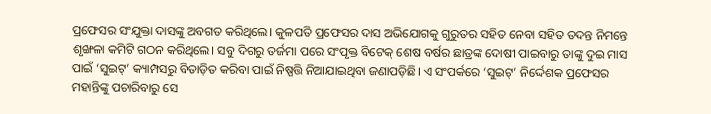ପ୍ରଫେସର ସଂଯୁକ୍ତା ଦାସଙ୍କୁ ଅବଗତ କରିଥିଲେ। କୁଳପତି ପ୍ରଫେସର ଦାସ ଅଭିଯୋଗକୁ ଗୁରୁତର ସହିତ ନେବା ସହିତ ତଦନ୍ତ ନିମନ୍ତେ ଶୃଙ୍ଖଳା କମିଟି ଗଠନ କରିଥିଲେ। ସବୁ ଦିଗରୁ ତର୍ଜମା ପରେ ସଂପୃକ୍ତ ବିଟେକ୍ ଶେଷ ବର୍ଷର ଛାତ୍ରଙ୍କ ଦୋଷୀ ପାଇବାରୁ ତାଙ୍କୁ ଦୁଇ ମାସ ପାଇଁ ‘ସୁଇଟ୍’ କ୍ୟାମ୍ପସରୁ ବିତାଡ଼ିତ କରିବା ପାଇଁ ନିଷ୍ପତ୍ତି ନିଆଯାଇଥିବା ଜଣାପଡ଼ିଛି। ଏ ସଂପର୍କରେ ‘ସୁଇଟ୍’ ନିର୍ଦ୍ଦେଶକ ପ୍ରଫେସର ମହାନ୍ତିଙ୍କୁ ପଚାରିବାରୁ ସେ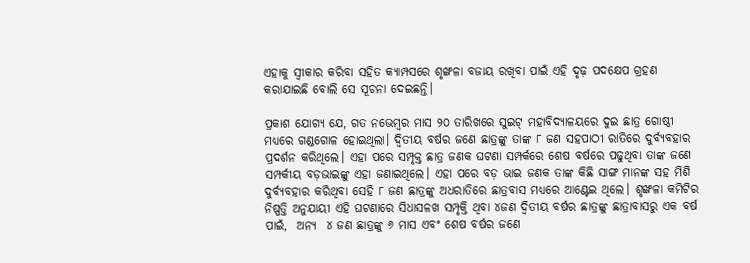ଏହାକୁ ସ୍ବୀକାର କରିବା ସହିତ କ୍ୟାମ୍ପସରେ ଶୃଙ୍ଖଳା ବଜାୟ ରଖିବା ପାଇଁ ଏହି ଦୃଢ଼ ପଦକ୍ଷେପ ଗ୍ରହଣ କରାଯାଇଛି ବୋଲି ସେ ସୂଚନା ଦେଇଛନ୍ତି।

ପ୍ରକାଶ ଯୋଗ୍ୟ ଯେ, ଗତ ନଭେମ୍ବର ମାସ ୨୦ ତାରିଖରେ ସୁଇଟ୍ ମହାବିଦ୍ୟାଳୟରେ ଦୁଇ ଛାତ୍ର ଗୋଷ୍ଠୀ ମଧ୍ୟରେ ଗଣ୍ଡଗୋଳ ହୋଇଥିଲା। ଦ୍ୱିତୀୟ ବର୍ଷର ଜଣେ ଛାତ୍ରଙ୍କୁ ତାଙ୍କ ୮ ଜଣ ସହପାଠୀ ରାତିରେ ଦୁର୍ବ୍ୟବହାର ପ୍ରଦର୍ଶନ କରିଥିଲେ। ଏହା ପରେ ସମ୍ପୃକ୍ତ ଛାତ୍ର ଜଣକ ଘଟଣା ସମ୍ପର୍କରେ ଶେଷ ବର୍ଷରେ ପଢୁଥିବା ତାଙ୍କ ଜଣେ ସମ୍ପର୍କୀୟ ବଡ଼ଭାଇଙ୍କୁ ଏହା ଜଣାଇଥିଲେ। ଏହା ପରେ ବଡ଼ ଭାଇ ଜଣକ ତାଙ୍କ କିଛି ସାଙ୍ଗ ମାନଙ୍କ ସହ ମିଶି ଦୁର୍ବ୍ୟବହାର କରିଥିବା ସେହି ୮ ଜଣ ଛାତ୍ରଙ୍କୁ ଅଧରାତିରେ ଛାତ୍ରବାସ ମଧ୍ୟରେ ଆଣ୍ଟେଇ ଥିଲେ। ଶୃଙ୍ଖଳା କମିଟିର ନିଷ୍ପତ୍ତି ଅନୁଯାୟୀ ଏହି ଘଟଣାରେ ସିଧାସଳଖ ସମ୍ପୃକ୍ତି ଥିବା ୪ଜଣ ଦ୍ୱିତୀୟ ବର୍ଷର ଛାତ୍ରଙ୍କୁ ଛାତ୍ରାବାସରୁ ଏକ ବର୍ଷ ପାଇଁ,  ଅନ୍ୟ  ୪ ଜଣ ଛାତ୍ରଙ୍କୁ ୬ ମାସ ଏବଂ ଶେଷ ବର୍ଷର ଜଣେ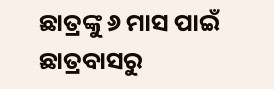ଛାତ୍ରଙ୍କୁ ୬ ମାସ ପାଇଁ ଛାତ୍ରବାସରୁ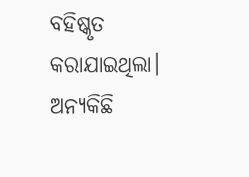ବହିଷ୍କୃତ କରାଯାଇଥିଲା। ଅନ୍ୟକିଛି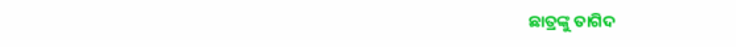ଛାତ୍ରଙ୍କୁ ତାଗିଦ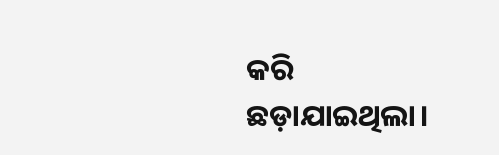କରି ଛଡ଼ାଯାଇଥିଲା।